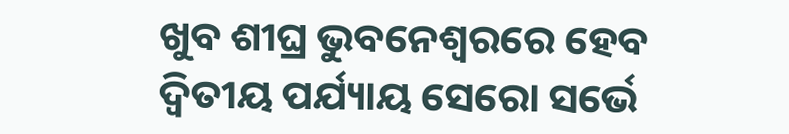ଖୁବ ଶୀଘ୍ର ଭୁବନେଶ୍ୱରରେ ହେବ ଦ୍ୱିତୀୟ ପର୍ଯ୍ୟାୟ ସେରୋ ସର୍ଭେ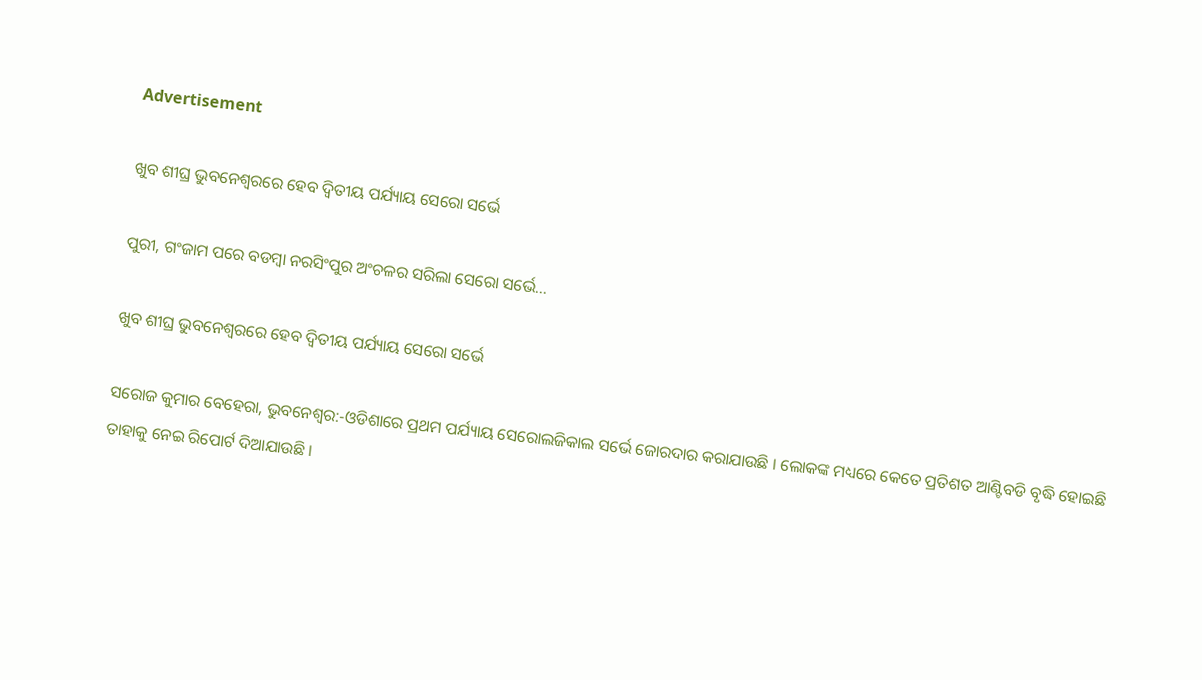Advertisement

ଖୁବ ଶୀଘ୍ର ଭୁବନେଶ୍ୱରରେ ହେବ ଦ୍ୱିତୀୟ ପର୍ଯ୍ୟାୟ ସେରୋ ସର୍ଭେ

ପୁରୀ, ଗଂଜାମ ପରେ ବଡମ୍ବା ନରସିଂପୁର ଅଂଚଳର ସରିଲା ସେରୋ ସର୍ଭେ...

ଖୁବ ଶୀଘ୍ର ଭୁବନେଶ୍ୱରରେ ହେବ ଦ୍ୱିତୀୟ ପର୍ଯ୍ୟାୟ ସେରୋ ସର୍ଭେ

ସରୋଜ କୁମାର ବେହେରା, ଭୁବନେଶ୍ୱର:-ଓଡିଶାରେ ପ୍ରଥମ ପର୍ଯ୍ୟାୟ ସେରୋଲଜିକାଲ ସର୍ଭେ ଜୋରଦାର କରାଯାଉଛି । ଲୋକଙ୍କ ମଧ୍ୟରେ କେତେ ପ୍ରତିଶତ ଆଣ୍ଟିବଡି ବୃଦ୍ଧି ହୋଇଛି ତାହାକୁ ନେଇ ରିପୋର୍ଟ ଦିଆଯାଉଛି ।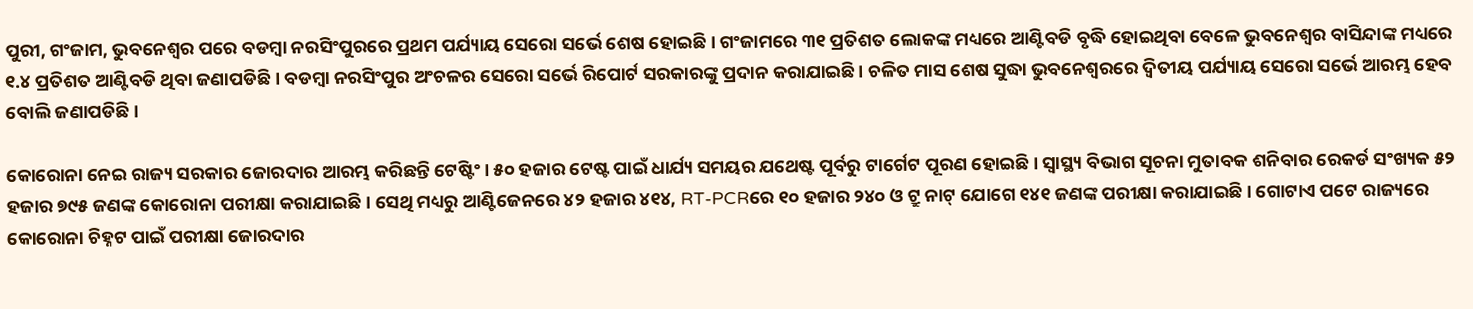ପୁରୀ, ଗଂଜାମ, ଭୁବନେଶ୍ୱର ପରେ ବଡମ୍ବା ନରସିଂପୁରରେ ପ୍ରଥମ ପର୍ଯ୍ୟାୟ ସେରୋ ସର୍ଭେ ଶେଷ ହୋଇଛି । ଗଂଜାମରେ ୩୧ ପ୍ରତିଶତ ଲୋକଙ୍କ ମଧ୍ୟରେ ଆଣ୍ଟିବଡି ବୃଦ୍ଧି ହୋଇଥିବା ବେଳେ ଭୁବନେଶ୍ୱର ବାସିନ୍ଦାଙ୍କ ମଧ୍ୟରେ ୧.୪ ପ୍ରତିଶତ ଆଣ୍ଟିବଡି ଥିବା ଜଣାପଡିଛି । ବଡମ୍ବା ନରସିଂପୁର ଅଂଚଳର ସେରୋ ସର୍ଭେ ରିପୋର୍ଟ ସରକାରଙ୍କୁ ପ୍ରଦାନ କରାଯାଇଛି । ଚଳିତ ମାସ ଶେଷ ସୁଦ୍ଧା ଭୁବନେଶ୍ୱରରେ ଦ୍ୱିତୀୟ ପର୍ଯ୍ୟାୟ ସେରୋ ସର୍ଭେ ଆରମ୍ଭ ହେବ ବୋଲି ଜଣାପଡିଛି ।

କୋରୋନା ନେଇ ରାଜ୍ୟ ସରକାର ଜୋରଦାର ଆରମ୍ଭ କରିଛନ୍ତି ଟେଷ୍ଟିଂ । ୫୦ ହଜାର ଟେଷ୍ଟ ପାଇଁ ଧାର୍ଯ୍ୟ ସମୟର ଯଥେଷ୍ଟ ପୂର୍ବରୁ ଟାର୍ଗେଟ ପୂରଣ ହୋଇଛି । ସ୍ୱାସ୍ଥ୍ୟ ବିଭାଗ ସୂଚନା ମୁତାବକ ଶନିବାର ରେକର୍ଡ ସଂଖ୍ୟକ ୫୨ ହଜାର ୭୯୫ ଜଣଙ୍କ କୋରୋନା ପରୀକ୍ଷା କରାଯାଇଛି । ସେଥି ମଧ୍ୟରୁ ଆଣ୍ଟିଜେନରେ ୪୨ ହଜାର ୪୧୪, RT-PCRରେ ୧୦ ହଜାର ୨୪୦ ଓ ଟ୍ରୁ ନାଟ୍ ଯୋଗେ ୧୪୧ ଜଣଙ୍କ ପରୀକ୍ଷା କରାଯାଇଛି । ଗୋଟାଏ ପଟେ ରାଜ୍ୟରେ କୋରୋନା ଚିହ୍ନଟ ପାଇଁ ପରୀକ୍ଷା ଜୋରଦାର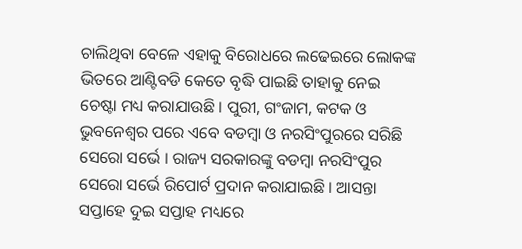ଚାଲିଥିବା ବେଳେ ଏହାକୁ ବିରୋଧରେ ଲଢେଇରେ ଲୋକଙ୍କ ଭିତରେ ଆଣ୍ଟିବଡି କେତେ ବୃଦ୍ଧି ପାଇଛି ତାହାକୁ ନେଇ ଚେଷ୍ଟା ମଧ୍ୟ କରାଯାଉଛି । ପୁରୀ, ଗଂଜାମ, କଟକ ଓ ଭୁବନେଶ୍ବର ପରେ ଏବେ ବଡମ୍ବା ଓ ନରସିଂପୁରରେ ସରିଛି ସେରୋ ସର୍ଭେ । ରାଜ୍ୟ ସରକାରଙ୍କୁ ବଡମ୍ବା ନରସିଂପୁର ସେରୋ ସର୍ଭେ ରିପୋର୍ଟ ପ୍ରଦାନ କରାଯାଇଛି । ଆସନ୍ତା ସପ୍ତାହେ ଦୁଇ ସପ୍ତାହ ମଧ୍ୟରେ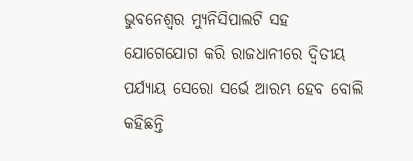ଭୁବନେଶ୍ୱର ମ୍ୟୁନିସିପାଲଟି ସହ ଯୋଗେଯୋଗ କରି ରାଜଧାନୀରେ ଦ୍ୱିତୀୟ ପର୍ଯ୍ୟାୟ ସେରୋ ସର୍ଭେ ଆରମ୍ଭ ହେବ ବୋଲି କହିଛନ୍ତି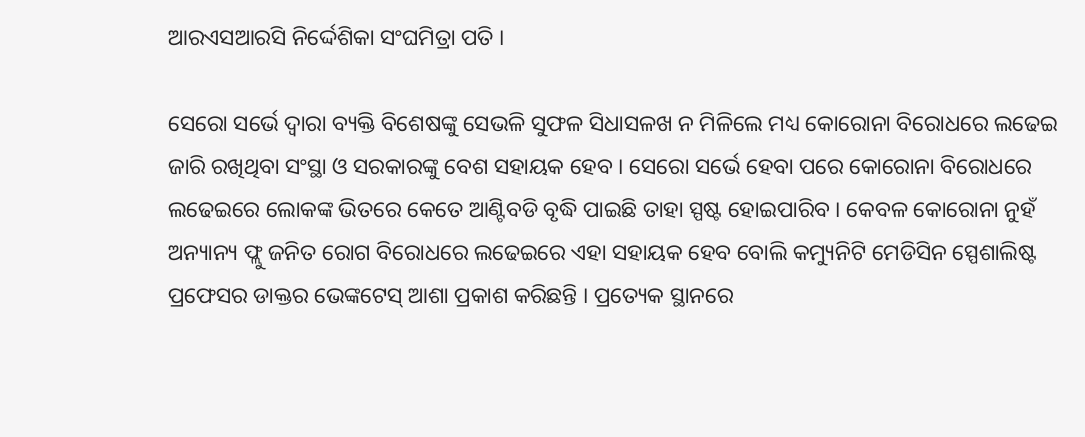ଆରଏସଆରସି ନିର୍ଦ୍ଦେଶିକା ସଂଘମିତ୍ରା ପତି ।

ସେରୋ ସର୍ଭେ ଦ୍ୱାରା ବ୍ୟକ୍ତି ବିଶେଷଙ୍କୁ ସେଭଳି ସୁଫଳ ସିଧାସଳଖ ନ ମିଳିଲେ ମଧ୍ୟ କୋରୋନା ବିରୋଧରେ ଲଢେଇ ଜାରି ରଖିଥିବା ସଂସ୍ଥା ଓ ସରକାରଙ୍କୁ ବେଶ ସହାୟକ ହେବ । ସେରୋ ସର୍ଭେ ହେବା ପରେ କୋରୋନା ବିରୋଧରେ ଲଢେଇରେ ଲୋକଙ୍କ ଭିତରେ କେତେ ଆଣ୍ଟିବଡି ବୃଦ୍ଧି ପାଇଛି ତାହା ସ୍ପଷ୍ଟ ହୋଇପାରିବ । କେବଳ କୋରୋନା ନୁହଁ ଅନ୍ୟାନ୍ୟ ଫ୍ଲୁ ଜନିତ ରୋଗ ବିରୋଧରେ ଲଢେଇରେ ଏହା ସହାୟକ ହେବ ବୋଲି କମ୍ୟୁନିଟି ମେଡିସିନ ସ୍ପେଶାଲିଷ୍ଟ ପ୍ରଫେସର ଡାକ୍ତର ଭେଙ୍କଟେସ୍ ଆଶା ପ୍ରକାଶ କରିଛନ୍ତି । ପ୍ରତ୍ୟେକ ସ୍ଥାନରେ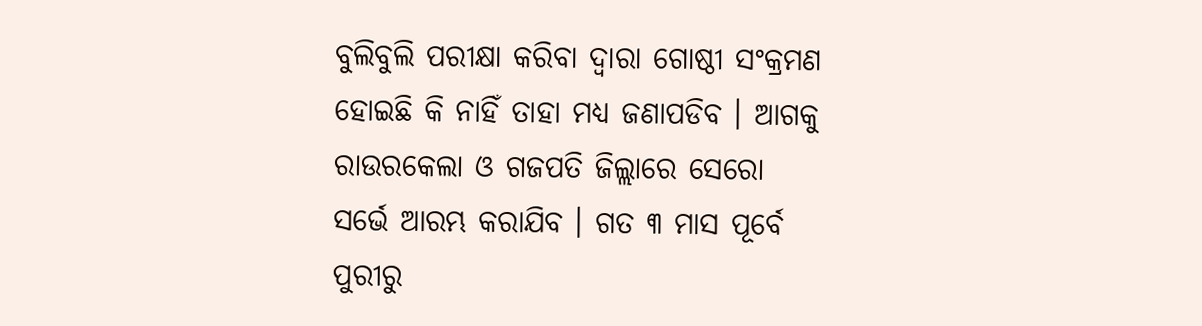ବୁଲିବୁଲି ପରୀକ୍ଷା କରିବା ଦ୍ୱାରା ଗୋଷ୍ଠୀ ସଂକ୍ରମଣ ହୋଇଛି କି ନାହିଁ ତାହା ମଧ୍ୟ ଜଣାପଡିବ । ଆଗକୁ ରାଉରକେଲା ଓ ଗଜପତି ଜିଲ୍ଲାରେ ସେରୋ ସର୍ଭେ ଆରମ୍ଭ କରାଯିବ । ଗତ ୩ ମାସ ପୂର୍ବେ ପୁରୀରୁ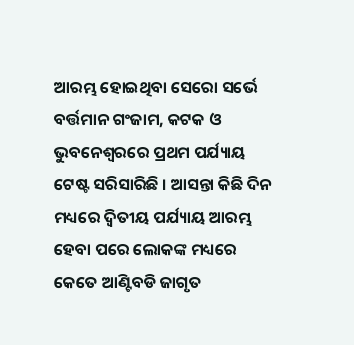ଆରମ୍ଭ ହୋଇଥିବା ସେରୋ ସର୍ଭେ ବର୍ତ୍ତମାନ ଗଂଜାମ, କଟକ ଓ ଭୁବନେଶ୍ୱରରେ ପ୍ରଥମ ପର୍ଯ୍ୟାୟ ଟେଷ୍ଟ ସରିସାରିଛି । ଆସନ୍ତା କିଛି ଦିନ ମଧ୍ୟରେ ଦ୍ବିତୀୟ ପର୍ଯ୍ୟାୟ ଆରମ୍ଭ ହେବା ପରେ ଲୋକଙ୍କ ମଧ୍ୟରେ କେତେ ଆଣ୍ଟିବଡି ଜାଗୃତ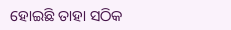ହୋଇଛି ତାହା ସଠିକ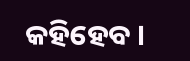କହିହେବ ।